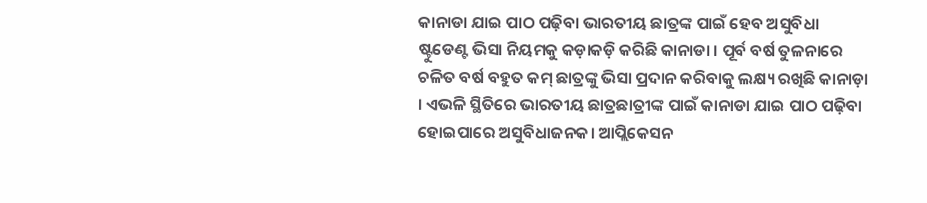କାନାଡା ଯାଇ ପାଠ ପଢ଼ିବା ଭାରତୀୟ ଛାତ୍ରଙ୍କ ପାଇଁ ହେବ ଅସୁବିଧା
ଷ୍ଟୁଡେଣ୍ଟ ଭିସା ନିୟମକୁ କଡ଼ାକଡ଼ି କରିଛି କାନାଡା । ପୂର୍ବ ବର୍ଷ ତୁଳନାରେ ଚଳିତ ବର୍ଷ ବହୁତ କମ୍ ଛାତ୍ରଙ୍କୁ ଭିସା ପ୍ରଦାନ କରିବାକୁ ଲକ୍ଷ୍ୟ ରଖିଛି କାନାଡ଼ା । ଏଭଳି ସ୍ଥିତିରେ ଭାରତୀୟ ଛାତ୍ରଛାତ୍ରୀଙ୍କ ପାଇଁ କାନାଡା ଯାଇ ପାଠ ପଢ଼ିବା ହୋଇପାରେ ଅସୁବିଧାଜନକ। ଆପ୍ଲିକେସନ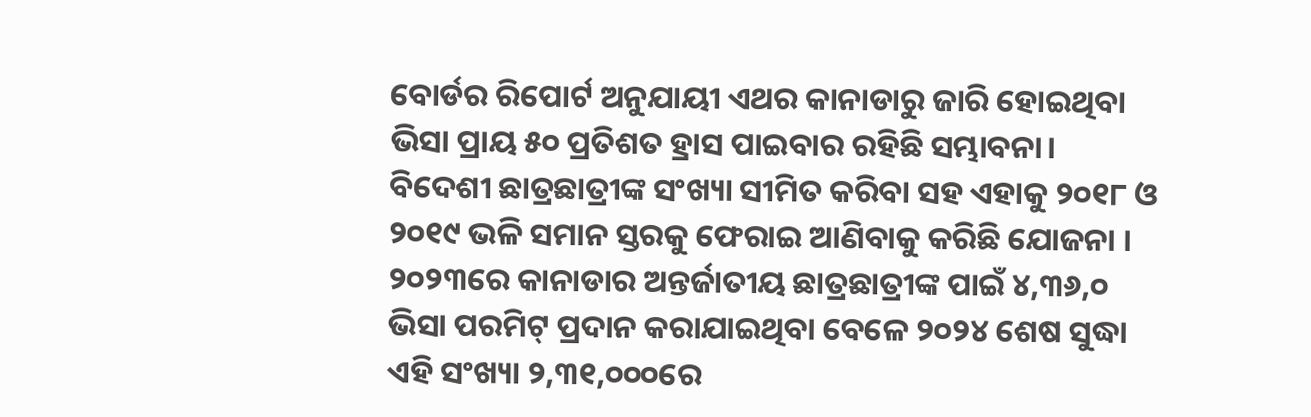ବୋର୍ଡର ରିପୋର୍ଟ ଅନୁଯାୟୀ ଏଥର କାନାଡାରୁ ଜାରି ହୋଇଥିବା ଭିସା ପ୍ରାୟ ୫୦ ପ୍ରତିଶତ ହ୍ରାସ ପାଇବାର ରହିଛି ସମ୍ଭାବନା। ବିଦେଶୀ ଛାତ୍ରଛାତ୍ରୀଙ୍କ ସଂଖ୍ୟା ସୀମିତ କରିବା ସହ ଏହାକୁ ୨୦୧୮ ଓ ୨୦୧୯ ଭଳି ସମାନ ସ୍ତରକୁ ଫେରାଇ ଆଣିବାକୁ କରିଛି ଯୋଜନା । ୨୦୨୩ରେ କାନାଡାର ଅନ୍ତର୍ଜାତୀୟ ଛାତ୍ରଛାତ୍ରୀଙ୍କ ପାଇଁ ୪,୩୬,୦ ଭିସା ପରମିଟ୍ ପ୍ରଦାନ କରାଯାଇଥିବା ବେଳେ ୨୦୨୪ ଶେଷ ସୁଦ୍ଧା ଏହି ସଂଖ୍ୟା ୨,୩୧,୦୦୦ରେ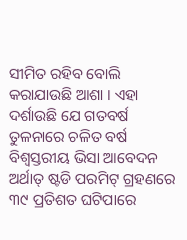ସୀମିତ ରହିବ ବୋଲି କରାଯାଉଛି ଆଶା । ଏହା ଦର୍ଶାଉଛି ଯେ ଗତବର୍ଷ ତୁଳନାରେ ଚଳିତ ବର୍ଷ ବିଶ୍ୱସ୍ତରୀୟ ଭିସା ଆବେଦନ ଅର୍ଥାତ୍ ଷ୍ଟଡି ପରମିଟ୍ ଗ୍ରହଣରେ ୩୯ ପ୍ରତିଶତ ଘଟିପାରେ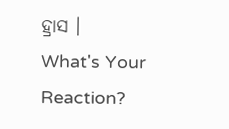ହ୍ରାସ ।
What's Your Reaction?